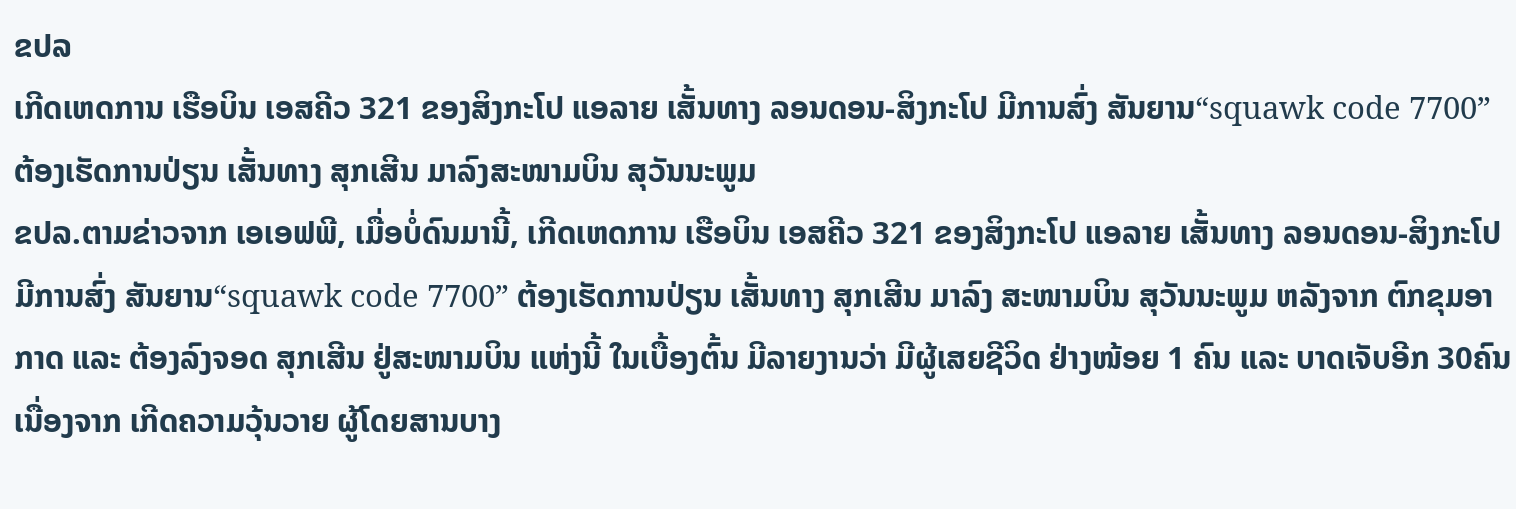ຂປລ
ເກີດເຫດການ ເຮືອບິນ ເອສຄີວ 321 ຂອງສິງກະໂປ ແອລາຍ ເສັ້ນທາງ ລອນດອນ-ສິງກະໂປ ມີການສົ່ງ ສັນຍານ“squawk code 7700” ຕ້ອງເຮັດການປ່ຽນ ເສັ້ນທາງ ສຸກເສີນ ມາລົງສະໜາມບິນ ສຸວັນນະພູມ
ຂປລ.ຕາມຂ່າວຈາກ ເອເອຟພີ, ເມື່ອບໍ່ດົນມານີ້, ເກີດເຫດການ ເຮືອບິນ ເອສຄີວ 321 ຂອງສິງກະໂປ ແອລາຍ ເສັ້ນທາງ ລອນດອນ-ສິງກະໂປ ມີການສົ່ງ ສັນຍານ“squawk code 7700” ຕ້ອງເຮັດການປ່ຽນ ເສັ້ນທາງ ສຸກເສີນ ມາລົງ ສະໜາມບິນ ສຸວັນນະພູມ ຫລັງຈາກ ຕົກຂຸມອາກາດ ແລະ ຕ້ອງລົງຈອດ ສຸກເສີນ ຢູ່ສະໜາມບິນ ແຫ່ງນີ້ ໃນເບື້ອງຕົ້ນ ມີລາຍງານວ່າ ມີຜູ້ເສຍຊີວິດ ຢ່າງໜ້ອຍ 1 ຄົນ ແລະ ບາດເຈັບອີກ 30ຄົນ ເນື່ອງຈາກ ເກີດຄວາມວຸ້ນວາຍ ຜູ້ໂດຍສານບາງ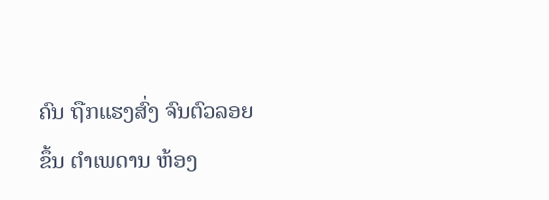ຄົນ ຖືກແຮງສົ່ງ ຈົນຕົວລອຍຂຶ້ນ ຕຳເພດານ ຫ້ອງ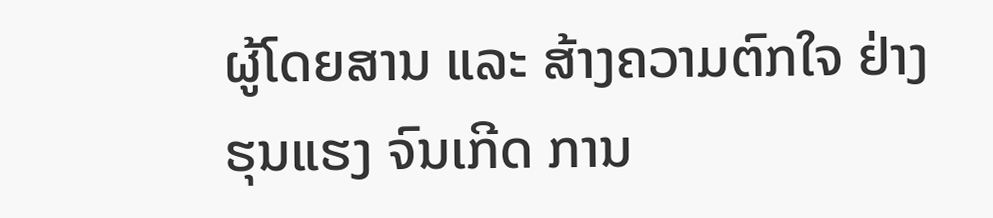ຜູ້ໂດຍສານ ແລະ ສ້າງຄວາມຕົກໃຈ ຢ່າງຮຸນແຮງ ຈົນເກີດ ການ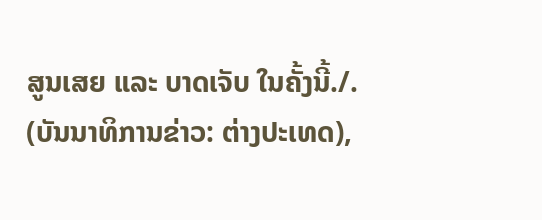ສູນເສຍ ແລະ ບາດເຈັບ ໃນຄັ້ງນີ້./.
(ບັນນາທິການຂ່າວ: ຕ່າງປະເທດ),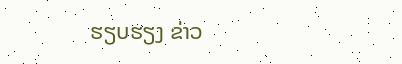ຮຽບຮຽງ ຂ່າວ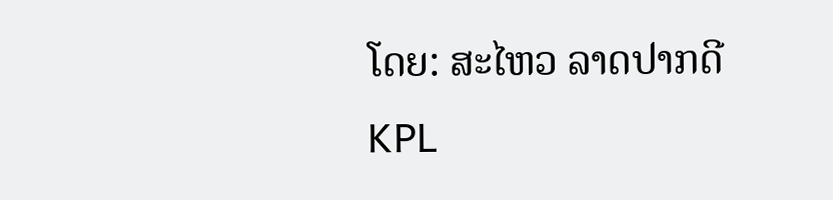ໂດຍ: ສະໄຫວ ລາດປາກດີ
KPL